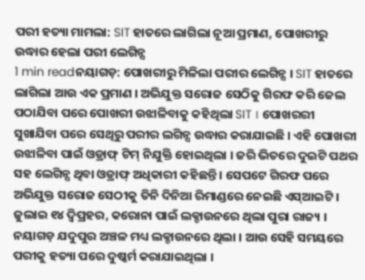ପରୀ ହତ୍ୟା ମାମଲା: SIT ହାତରେ ଲାଗିଲା ନୂଆ ପ୍ରମାଣ, ପୋଖରୀରୁ ଉଦ୍ଧାର ହେଲା ପରୀ ଲେଗିନ୍ସ
1 min readନୟାଗଡ଼: ପୋଖରୀରୁ ମିଳିଲା ପରୀର ଲେଗିନ୍ସ । SIT ହାତରେ ଲାଗିଲା ଆଉ ଏକ ପ୍ରମାଣ । ଅଭିଯୁକ୍ତ ସରୋଜ ସେଠିକୁ ଗିରଫ କରି ଜେଲ ପଠାଯିବା ପରେ ପୋଖରୀ ଉଝାଳିବାକୁ କହିଥିଲା SIT । ପୋଖରରୀ ସୁଖାଯିବା ପରେ ସେଥିରୁ ପରୀର ଲଗିନ୍ସ ଉଦ୍ଧାର କରାଯାଇଛି । ଏହି ପୋଖରୀ ଉଝାଳିବା ପାଇଁ ଓଡ୍ରାଫ୍ ଟିମ୍ ନିଯୁକ୍ତି ହୋଇଥିଲା । ଜରି ଭିତରେ ଦୁଇଟି ପଥର ସହ ଲେଗିନ୍ସ ଥିବା ଓଡ୍ରାଫ୍ ଅଧିକାରୀ କହିଛନ୍ତି । ସେପଟେ ଗିରଫ ପରେ ଅଭିଯୁକ୍ତ ସରୋଜ ସେଠୀକୁ ତିନି ଦିନିଆ ରିମାଣ୍ଡରେ ନେଇଛି ଏସ୍ଆଇଟି ।
ଜୁଲାଇ ୧୪ ଦ୍ୱିପ୍ରହର, କରୋନା ପାଇଁ ଲକ୍ଡାଉନରେ ଥିଲା ପୁରା ରାଜ୍ୟ । ନୟାଗଡ଼ ଯଦୁପୁର ଅଞ୍ଚଳ ମଧ୍ୟ ଲକ୍ଡାଉନରେ ଥିଲା । ଆଉ ସେହି ସମୟରେ ପରୀକୁ ହତ୍ୟା ପରେ ଦୁଷ୍କର୍ମ କରାଯାଇଥିଲା ।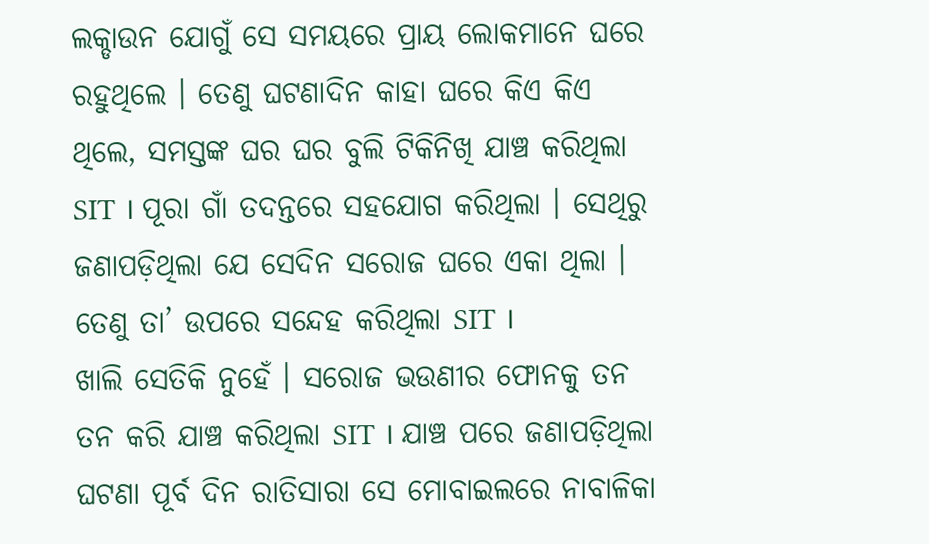ଲକ୍ଡାଉନ ଯୋଗୁଁ ସେ ସମୟରେ ପ୍ରାୟ ଲୋକମାନେ ଘରେ ରହୁଥିଲେ । ତେଣୁ ଘଟଣାଦିନ କାହା ଘରେ କିଏ କିଏ ଥିଲେ, ସମସ୍ତଙ୍କ ଘର ଘର ବୁଲି ଟିକିନିଖି ଯାଞ୍ଚ କରିଥିଲା SIT । ପୂରା ଗାଁ ତଦନ୍ତରେ ସହଯୋଗ କରିଥିଲା । ସେଥିରୁ ଜଣାପଡ଼ିଥିଲା ଯେ ସେଦିନ ସରୋଜ ଘରେ ଏକା ଥିଲା । ତେଣୁ ତା’ ଉପରେ ସନ୍ଦେହ କରିଥିଲା SIT ।
ଖାଲି ସେତିକି ନୁହେଁ । ସରୋଜ ଭଉଣୀର ଫୋନକୁ ତନ ତନ କରି ଯାଞ୍ଚ କରିଥିଲା SIT । ଯାଞ୍ଚ ପରେ ଜଣାପଡ଼ିଥିଲା ଘଟଣା ପୂର୍ବ ଦିନ ରାତିସାରା ସେ ମୋବାଇଲରେ ନାବାଳିକା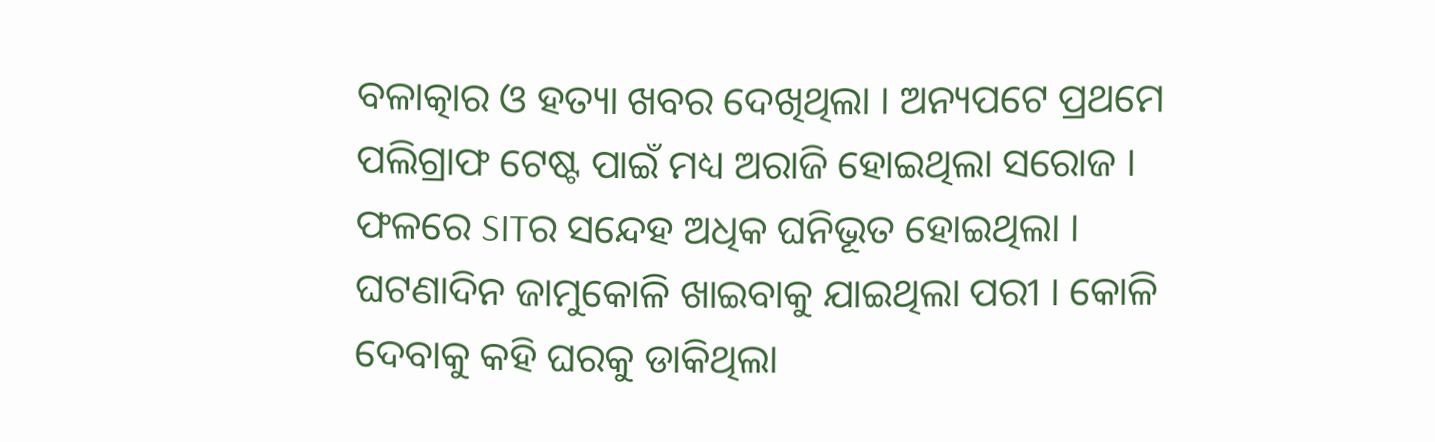ବଳାତ୍କାର ଓ ହତ୍ୟା ଖବର ଦେଖିଥିଲା । ଅନ୍ୟପଟେ ପ୍ରଥମେ ପଲିଗ୍ରାଫ ଟେଷ୍ଟ ପାଇଁ ମଧ୍ୟ ଅରାଜି ହୋଇଥିଲା ସରୋଜ । ଫଳରେ SITର ସନ୍ଦେହ ଅଧିକ ଘନିଭୂତ ହୋଇଥିଲା ।
ଘଟଣାଦିନ ଜାମୁକୋଳି ଖାଇବାକୁ ଯାଇଥିଲା ପରୀ । କୋଳି ଦେବାକୁ କହି ଘରକୁ ଡାକିଥିଲା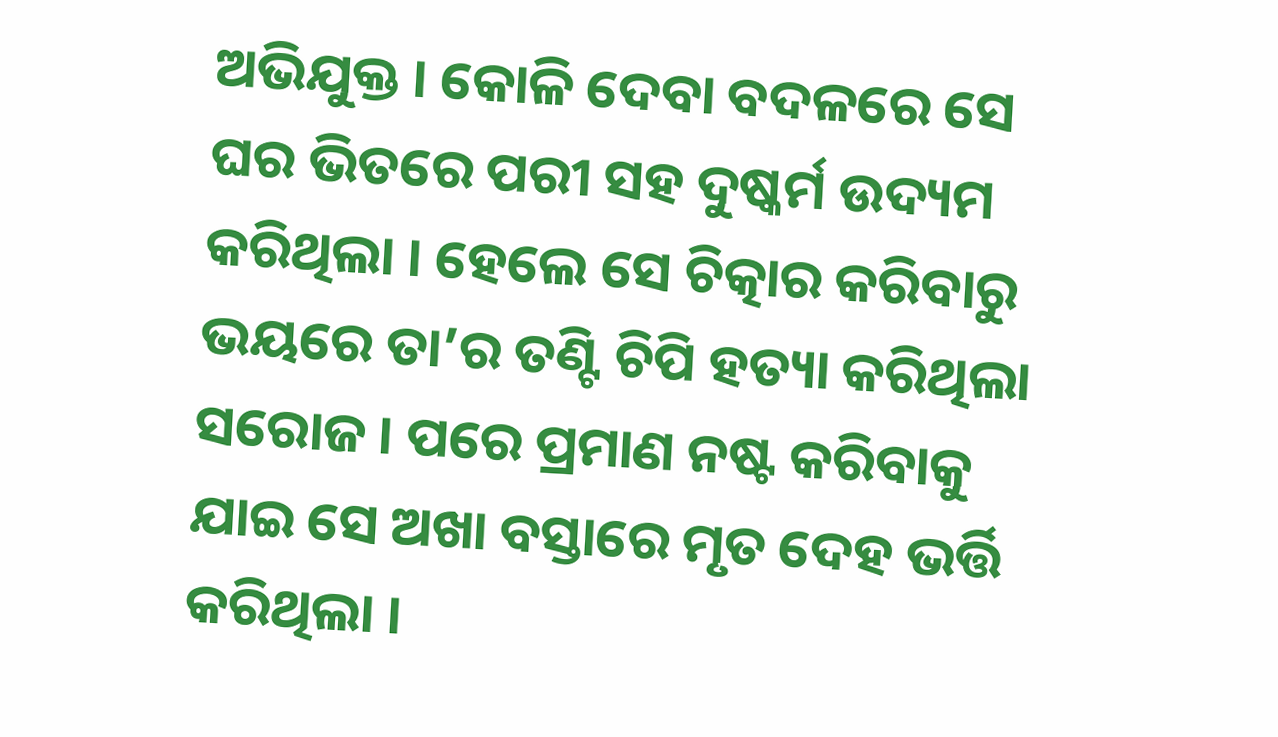ଅଭିଯୁକ୍ତ । କୋଳି ଦେବା ବଦଳରେ ସେ ଘର ଭିତରେ ପରୀ ସହ ଦୁଷ୍କର୍ମ ଉଦ୍ୟମ କରିଥିଲା । ହେଲେ ସେ ଚିତ୍କାର କରିବାରୁ ଭୟରେ ତା’ର ତଣ୍ଟି ଚିପି ହତ୍ୟା କରିଥିଲା ସରୋଜ । ପରେ ପ୍ରମାଣ ନଷ୍ଟ କରିବାକୁ ଯାଇ ସେ ଅଖା ବସ୍ତାରେ ମୃତ ଦେହ ଭର୍ତ୍ତି କରିଥିଲା ।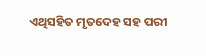ଏଥିସହିତ ମୃତଦେହ ସହ ପରୀ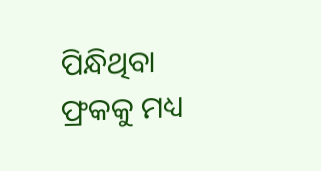ପିନ୍ଧିଥିବା ଫ୍ରକକୁ ମଧ୍ୟ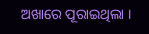ଅଖାରେ ପୂରାଇଥିଲା ।